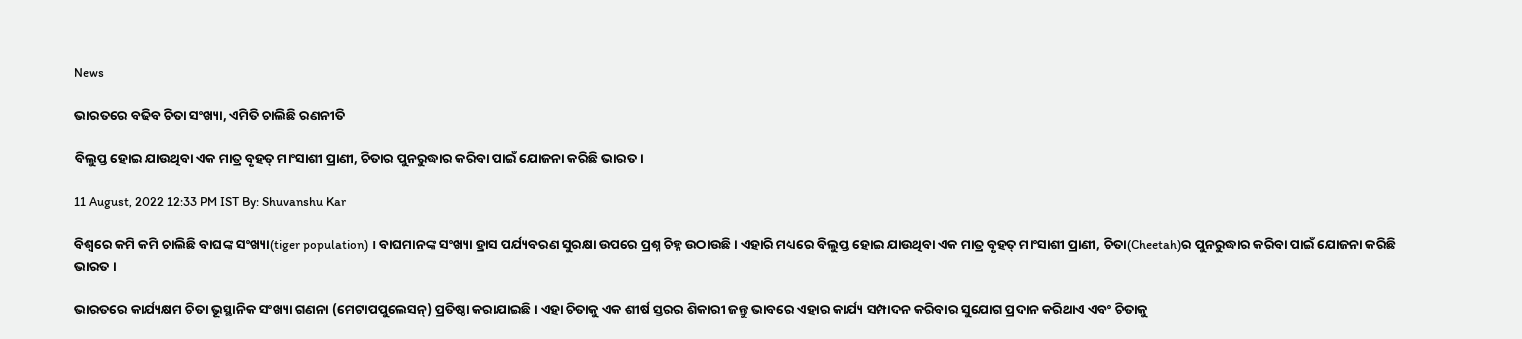News

ଭାରତରେ ବଢିବ ଚିତା ସଂଖ୍ୟା, ଏମିତି ଚାଲିଛି ରଣନୀତି

ବିଲୁପ୍ତ ହୋଇ ଯାଉଥିବା ଏକ ମାତ୍ର ବୃହତ୍ ମାଂସାଶୀ ପ୍ରାଣୀ, ଚିତାର ପୁନରୁଦ୍ଧାର କରିବା ପାଇଁ ଯୋଜନା କରିଛି ଭାରତ ।

11 August, 2022 12:33 PM IST By: Shuvanshu Kar

ବିଶ୍ବରେ କମି କମି ଚାଲିଛି ବାଘଙ୍କ ସଂଖ୍ୟା(tiger population) । ବାଘମାନଙ୍କ ସଂଖ୍ୟା ହ୍ରାସ ପର୍ଯ୍ୟବରଣ ସୁରକ୍ଷା ଉପରେ ପ୍ରଶ୍ନ ଚିହ୍ନ ଉଠାଉଛି । ଏହାରି ମଧ୍ୟରେ ବିଲୁପ୍ତ ହୋଇ ଯାଉଥିବା ଏକ ମାତ୍ର ବୃହତ୍ ମାଂସାଶୀ ପ୍ରାଣୀ, ଚିତା(Cheetah)ର ପୁନରୁଦ୍ଧାର କରିବା ପାଇଁ ଯୋଜନା କରିଛି ଭାରତ ।

ଭାରତରେ କାର୍ଯ୍ୟକ୍ଷମ ଚିତା ଭୂସ୍ଥାନିକ ସଂଖ୍ୟା ଗଣନା (ମେଟାପପୁଲେସନ୍‌) ପ୍ରତିଷ୍ଠା କରାଯାଇଛି । ଏହା ଚିତାକୁ ଏକ ଶୀର୍ଷ ସ୍ତରର ଶିକାରୀ ଜନ୍ତୁ ଭାବରେ ଏହାର କାର୍ଯ୍ୟ ସମ୍ପାଦନ କରିବାର ସୁଯୋଗ ପ୍ରଦାନ କରିଥାଏ ଏବଂ ଚିତାକୁ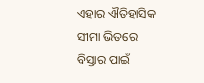ଏହାର ଐତିହାସିକ ସୀମା ଭିତରେ ବିସ୍ତାର ପାଇଁ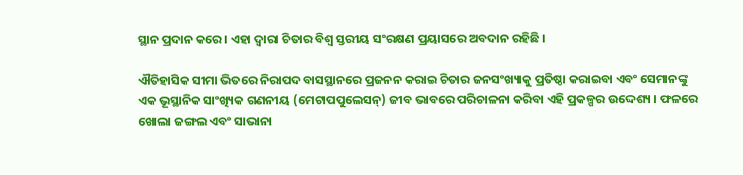ସ୍ଥାନ ପ୍ରଦାନ କରେ । ଏହା ଦ୍ବାରା ଚିତାର ବିଶ୍ୱ ସ୍ତରୀୟ ସଂରକ୍ଷଣ ପ୍ରୟାସରେ ଅବଦାନ ରହିଛି ।

ଐତିହାସିକ ସୀମା ଭିତରେ ନିରାପଦ ବାସସ୍ଥାନରେ ପ୍ରଜନନ କରାଇ ଚିତାର ଜନସଂଖ୍ୟାକୁ ପ୍ରତିଷ୍ଠା କରାଇବା ଏବଂ ସେମାନଙ୍କୁ ଏକ ଭୂସ୍ଥାନିକ ସାଂଖ୍ୟିକ ଗଣନୀୟ (ମେଟାପପୁଲେସନ୍‌) ଜୀବ ଭାବରେ ପରିଚାଳନା କରିବା ଏହି ପ୍ରକଳ୍ପର ଉଦ୍ଦେଶ୍ୟ । ଫଳରେ ଖୋଲା ଜଙ୍ଗଲ ଏବଂ ସାଭାନା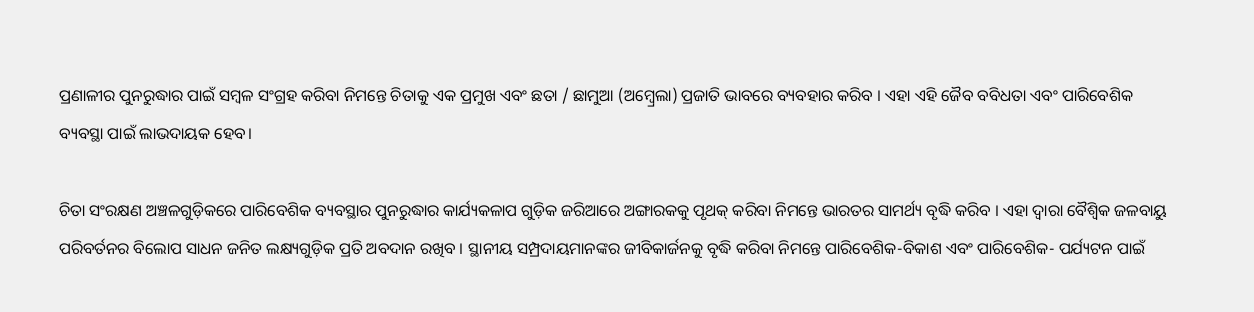ପ୍ରଣାଳୀର ପୁନରୁଦ୍ଧାର ପାଇଁ ସମ୍ବଳ ସଂଗ୍ରହ କରିବା ନିମନ୍ତେ ଚିତାକୁ ଏକ ପ୍ରମୁଖ ଏବଂ ଛତା / ଛାମୁଆ (ଅମ୍ବ୍ରେଲା) ପ୍ରଜାତି ଭାବରେ ବ୍ୟବହାର କରିବ । ଏହା ଏହି ଜୈବ ବବିଧତା ଏବଂ ପାରିବେଶିକ ବ୍ୟବସ୍ଥା ପାଇଁ ଲାଭଦାୟକ ହେବ।

ଚିତା ସଂରକ୍ଷଣ ଅଞ୍ଚଳଗୁଡ଼ିକରେ ପାରିବେଶିକ ବ୍ୟବସ୍ଥାର ପୁନରୁଦ୍ଧାର କାର୍ଯ୍ୟକଳାପ ଗୁଡ଼ିକ ଜରିଆରେ ଅଙ୍ଗାରକକୁ ପୃଥକ୍ କରିବା ନିମନ୍ତେ ଭାରତର ସାମର୍ଥ୍ୟ ବୃଦ୍ଧି କରିବ । ଏହା ଦ୍ବାରା ବୈଶ୍ୱିକ ଜଳବାୟୁ ପରିବର୍ତନର ବିଲୋପ ସାଧନ ଜନିତ ଲକ୍ଷ୍ୟଗୁଡ଼ିକ ପ୍ରତି ଅବଦାନ ରଖିବ । ସ୍ଥାନୀୟ ସମ୍ପ୍ରଦାୟମାନଙ୍କର ଜୀବିକାର୍ଜନକୁ ବୃଦ୍ଧି କରିବା ନିମନ୍ତେ ପାରିବେଶିକ-ବିକାଶ ଏବଂ ପାରିବେଶିକ- ପର୍ଯ୍ୟଟନ ପାଇଁ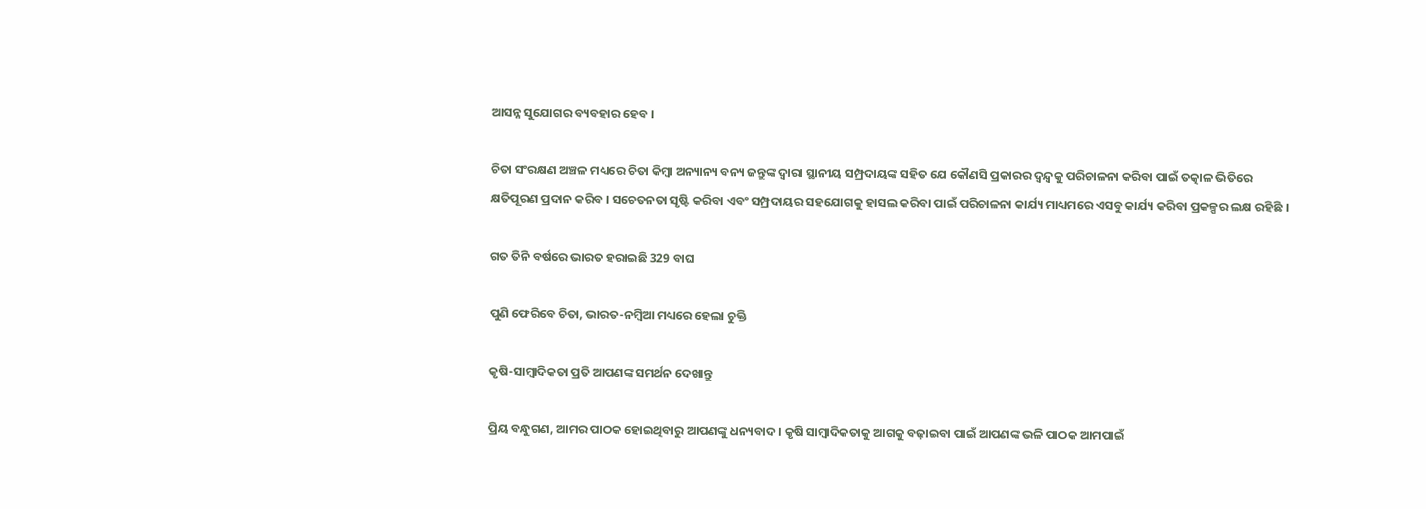ଆସନ୍ନ ସୁଯୋଗର ବ୍ୟବହାର ହେବ ।

ଚିତା ସଂରକ୍ଷଣ ଅଞ୍ଚଳ ମଧ୍ୟରେ ଚିତା କିମ୍ବା ଅନ୍ୟାନ୍ୟ ବନ୍ୟ ଜନ୍ତୁଙ୍କ ଦ୍ୱାରା ସ୍ଥାନୀୟ ସମ୍ପ୍ରଦାୟଙ୍କ ସହିତ ଯେ କୌଣସି ପ୍ରକାରର ଦ୍ୱନ୍ଦ୍ୱକୁ ପରିଚାଳନା କରିବା ପାଇଁ ତତ୍କାଳ ଭିତିରେ କ୍ଷତିପୂରଣ ପ୍ରଦାନ କରିବ । ସଚେତନତା ସୃଷ୍ଟି କରିବା ଏବଂ ସମ୍ପ୍ରଦାୟର ସହଯୋଗକୁ ହାସଲ କରିବା ପାଇଁ ପରିଚାଳନା କାର୍ଯ୍ୟ ମାଧ୍ୟମରେ ଏସବୁ କାର୍ଯ୍ୟ କରିବା ପ୍ରକଳ୍ପର ଲକ୍ଷ ରହିଛି ।

ଗତ ତିନି ବର୍ଷରେ ଭାରତ ହରାଇଛି 329 ବାଘ

ପୁଣି ଫେରିବେ ଚିତା, ଭାରତ-ନମ୍ବିଆ ମଧ୍ୟରେ ହେଲା ଚୁକ୍ତି

କୃଷି-ସାମ୍ବାଦିକତା ପ୍ରତି ଆପଣଙ୍କ ସମର୍ଥନ ଦେଖାନ୍ତୁ

ପ୍ରିୟ ବନ୍ଧୁଗଣ, ଆମର ପାଠକ ହୋଇଥିବାରୁ ଆପଣଙ୍କୁ ଧନ୍ୟବାଦ । କୃଷି ସାମ୍ବାଦିକତାକୁ ଆଗକୁ ବଢ଼ାଇବା ପାଇଁ ଆପଣଙ୍କ ଭଳି ପାଠକ ଆମପାଇଁ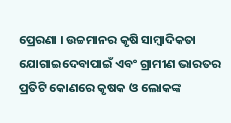ପ୍ରେରଣା । ଉଚ୍ଚମାନର କୃଷି ସାମ୍ବାଦିକତା ଯୋଗାଇଦେବାପାଇଁ ଏବଂ ଗ୍ରାମୀଣ ଭାରତର ପ୍ରତିଟି କୋଣରେ କୃଷକ ଓ ଲୋକଙ୍କ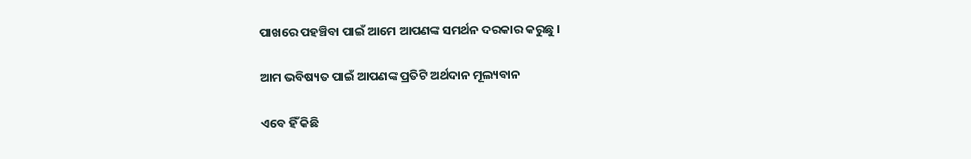ପାଖରେ ପହଞ୍ଚିବା ପାଇଁ ଆମେ ଆପଣଙ୍କ ସମର୍ଥନ ଦରକାର କରୁଛୁ ।

ଆମ ଭବିଷ୍ୟତ ପାଇଁ ଆପଣଙ୍କ ପ୍ରତିଟି ଅର୍ଥଦାନ ମୂଲ୍ୟବାନ

ଏବେ ହିଁ କିଛି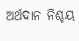ଅର୍ଥଦାନ ନିଶ୍ଚୟ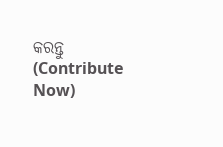କରନ୍ତୁ (Contribute Now)